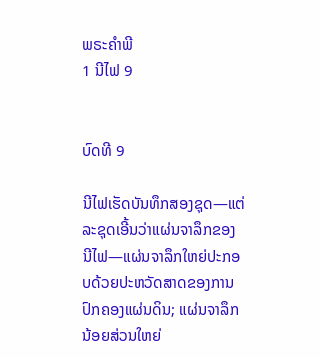ພຣະຄຳພີ
1 ນີໄຟ 9


ບົດທີ 9

ນີໄຟເຮັດບັນທຶກສອງຊຸດ—ແຕ່ລະຊຸດເອີ້ນວ່າແຜ່ນຈາລຶກຂອງນີໄຟ—ແຜ່ນຈາລຶກໃຫຍ່ປະກອບດ້ວຍປະຫວັດສາດຂອງການປົກຄອງແຜ່ນດິນ; ແຜ່ນຈາລຶກນ້ອຍສ່ວນໃຫຍ່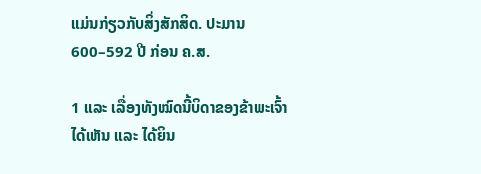ແມ່ນກ່ຽວກັບສິ່ງສັກສິດ. ປະມານ 600–592 ປີ ກ່ອນ ຄ.ສ.

1 ແລະ ເລື່ອງທັງໝົດນີ້ບິດາຂອງຂ້າພະເຈົ້າໄດ້ເຫັນ ແລະ ໄດ້ຍິນ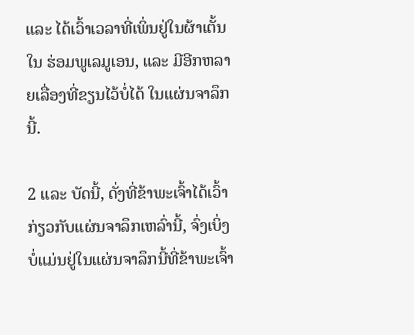ແລະ ໄດ້ເວົ້າເວລາທີ່ເພິ່ນຢູ່ໃນຜ້າເຕັ້ນໃນ ຮ່ອມພູເລມູເອນ, ແລະ ມີອີກຫລາຍເລື່ອງທີ່ຂຽນໄວ້ບໍ່ໄດ້ ໃນແຜ່ນຈາລຶກນີ້.

2 ແລະ ບັດນີ້, ດັ່ງທີ່ຂ້າພະເຈົ້າໄດ້ເວົ້າກ່ຽວກັບແຜ່ນຈາລຶກເຫລົ່ານີ້, ຈົ່ງເບິ່ງ ບໍ່ແມ່ນຢູ່ໃນແຜ່ນຈາລຶກນີ້ທີ່ຂ້າພະເຈົ້າ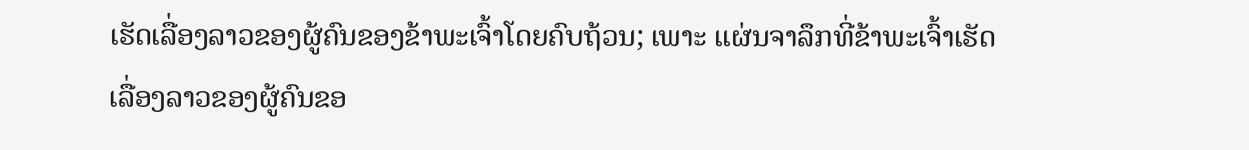ເຮັດເລື່ອງລາວຂອງຜູ້ຄົນຂອງຂ້າພະເຈົ້າໂດຍຄົບຖ້ວນ; ເພາະ ແຜ່ນຈາລຶກທີ່ຂ້າພະເຈົ້າເຮັດເລື່ອງລາວຂອງຜູ້ຄົນຂອ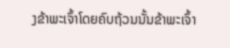ງຂ້າພະເຈົ້າໂດຍຄົບຖ້ວນນັ້ນຂ້າພະເຈົ້າ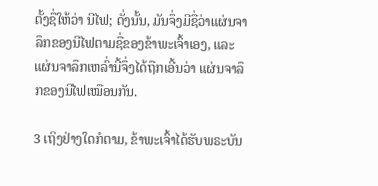ຕັ້ງຊື່ໃຫ້ວ່າ ນີໄຟ; ດັ່ງນັ້ນ, ມັນຈຶ່ງມີຊື່ວ່າແຜ່ນຈາລຶກຂອງນີໄຟຕາມຊື່ຂອງຂ້າພະເຈົ້າເອງ, ແລະ ແຜ່ນຈາລຶກເຫລົ່ານີ້ຈຶ່ງໄດ້ຖືກເອີ້ນວ່າ ແຜ່ນຈາລຶກຂອງນີໄຟເໝືອນກັນ.

3 ເຖິງຢ່າງໃດກໍຕາມ, ຂ້າພະເຈົ້າໄດ້ຮັບພຣະບັນ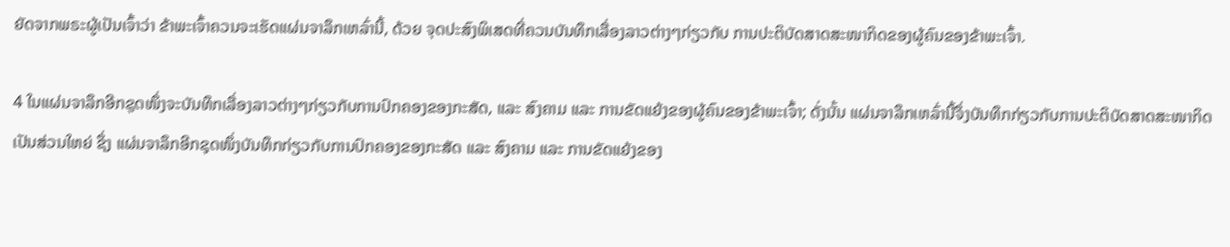ຍັດຈາກພຣະຜູ້ເປັນເຈົ້າວ່າ ຂ້າພະເຈົ້າຄວນຈະເຮັດແຜ່ນຈາລຶກເຫລົ່ານີ້, ດ້ວຍ ຈຸດປະສົງພິເສດທີ່ຄວນບັນທຶກເລື່ອງລາວຕ່າງໆກ່ຽວກັບ ການປະຕິບັດສາດສະໜາກິດຂອງຜູ້ຄົນຂອງຂ້າພະເຈົ້າ.

4 ໃນແຜ່ນຈາລຶກອີກຊຸດໜຶ່ງຈະບັນທຶກເລື່ອງລາວຕ່າງໆກ່ຽວກັບການປົກຄອງຂອງກະສັດ, ແລະ ສົງຄາມ ແລະ ການຂັດແຍ້ງຂອງຜູ້ຄົນຂອງຂ້າພະເຈົ້າ; ດັ່ງນັ້ນ ແຜ່ນຈາລຶກເຫລົ່ານີ້ຈຶ່ງບັນທຶກກ່ຽວກັບການປະຕິບັດສາດສະໜາກິດເປັນສ່ວນໃຫຍ່ ຊຶ່ງ ແຜ່ນຈາລຶກອີກຊຸດໜຶ່ງບັນທຶກກ່ຽວກັບການປົກຄອງຂອງກະສັດ ແລະ ສົງຄາມ ແລະ ການຂັດແຍ້ງຂອງ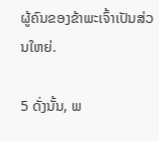ຜູ້ຄົນຂອງຂ້າພະເຈົ້າເປັນສ່ວນໃຫຍ່.

5 ດັ່ງນັ້ນ, ພ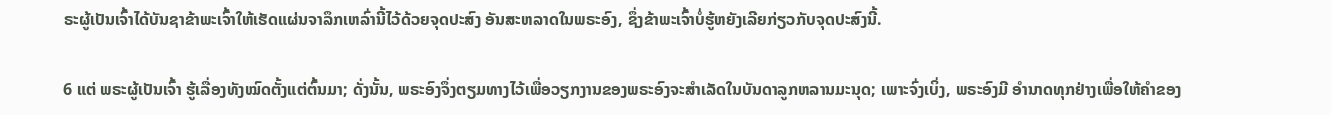ຣະຜູ້ເປັນເຈົ້າໄດ້ບັນຊາຂ້າພະເຈົ້າໃຫ້ເຮັດແຜ່ນຈາລຶກເຫລົ່ານີ້ໄວ້ດ້ວຍຈຸດປະສົງ ອັນສະຫລາດໃນພຣະອົງ, ຊຶ່ງຂ້າພະເຈົ້າບໍ່ຮູ້ຫຍັງເລີຍກ່ຽວກັບຈຸດປະສົງນີ້.

6 ແຕ່ ພຣະຜູ້ເປັນເຈົ້າ ຮູ້ເລື່ອງທັງໝົດຕັ້ງແຕ່ຕົ້ນມາ; ດັ່ງນັ້ນ, ພຣະອົງຈຶ່ງຕຽມທາງໄວ້ເພື່ອວຽກງານຂອງພຣະອົງຈະສຳເລັດໃນບັນດາລູກຫລານມະນຸດ; ເພາະຈົ່ງເບິ່ງ, ພຣະອົງມີ ອຳນາດທຸກຢ່າງເພື່ອໃຫ້ຄຳຂອງ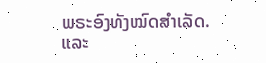ພຣະອົງທັງໝົດສຳເລັດ. ແລະ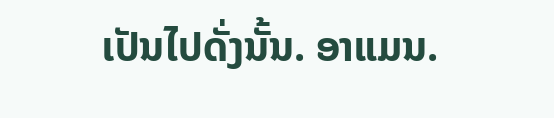ເປັນໄປດັ່ງນັ້ນ. ອາແມນ.